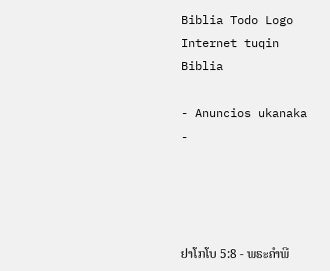Biblia Todo Logo
Internet tuqin Biblia

- Anuncios ukanaka -




ຢາໂກໂບ 5:8 - ພຣະຄຳພີ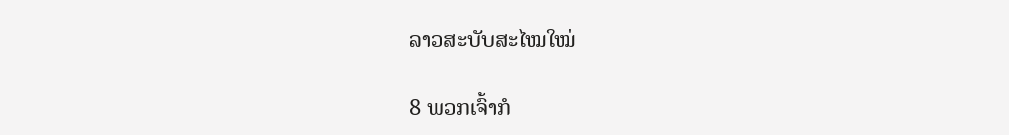ລາວສະບັບສະໄໝໃໝ່

8 ພວກເຈົ້າກໍ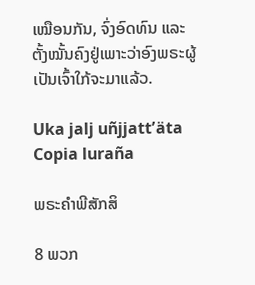ເໝືອນກັນ, ຈົ່ງອົດທົນ ແລະ ຕັ້ງໝັ້ນຄົງຢູ່ເພາະວ່າອົງພຣະຜູ້ເປັນເຈົ້າໃກ້ຈະມາແລ້ວ.

Uka jalj uñjjattʼäta Copia luraña

ພຣະຄຳພີສັກສິ

8 ພວກ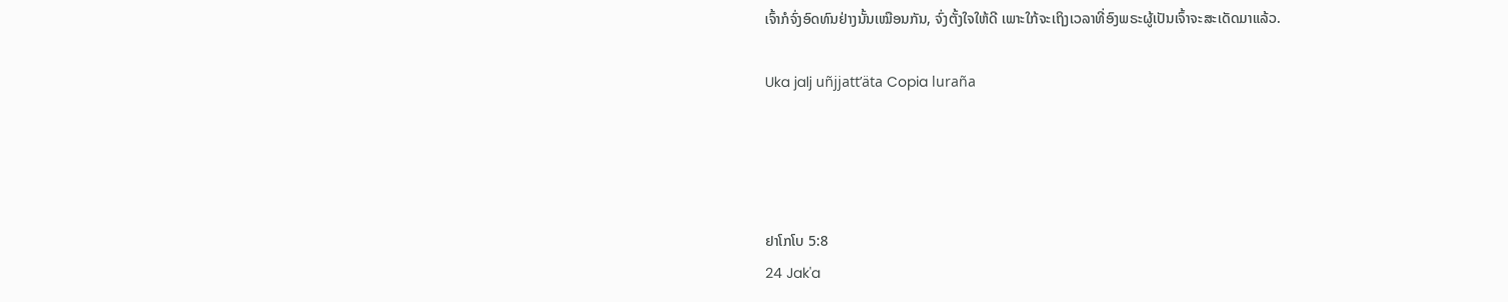ເຈົ້າກໍຈົ່ງອົດທົນຢ່າງນັ້ນເໝືອນກັນ, ຈົ່ງຕັ້ງໃຈໃຫ້ດີ ເພາະໃກ້ຈະເຖິງເວລາທີ່ອົງພຣະຜູ້ເປັນເຈົ້າຈະສະເດັດມາແລ້ວ.

Uka jalj uñjjattʼäta Copia luraña




ຢາໂກໂບ 5:8
24 Jak'a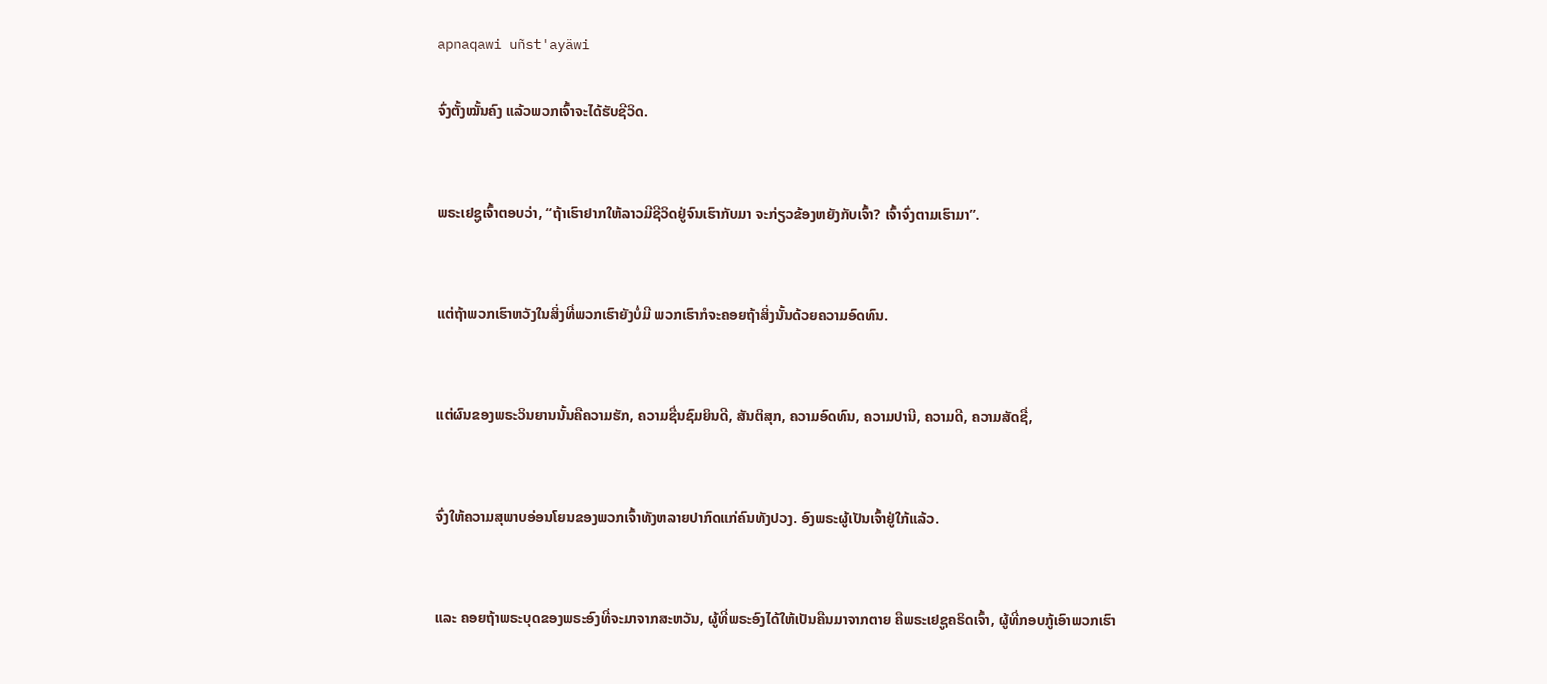apnaqawi uñst'ayäwi

ຈົ່ງຕັ້ງໝັ້ນຄົງ ແລ້ວພວກເຈົ້າຈະໄດ້ຮັບຊີວິດ.


ພຣະເຢຊູເຈົ້າຕອບວ່າ, “ຖ້າເຮົາຢາກໃຫ້ລາວມີຊີວິດຢູ່ຈົນເຮົາກັບມາ ຈະກ່ຽວຂ້ອງຫຍັງກັບເຈົ້າ? ເຈົ້າຈົ່ງຕາມເຮົາມາ”.


ແຕ່ຖ້າພວກເຮົາຫວັງໃນສິ່ງທີ່ພວກເຮົາຍັງບໍ່ມີ ພວກເຮົາກໍຈະຄອຍຖ້າສິ່ງນັ້ນດ້ວຍຄວາມອົດທົນ.


ແຕ່ຜົນຂອງພຣະວິນຍານນັ້ນຄືຄວາມຮັກ, ຄວາມຊື່ນຊົມຍິນດີ, ສັນຕິສຸກ, ຄວາມອົດທົນ, ຄວາມປານີ, ຄວາມດີ, ຄວາມສັດຊື່,


ຈົ່ງໃຫ້ຄວາມສຸພາບອ່ອນໂຍນຂອງພວກເຈົ້າທັງຫລາຍປາກົດແກ່ຄົນທັງປວງ. ອົງພຣະຜູ້ເປັນເຈົ້າຢູ່ໃກ້ແລ້ວ.


ແລະ ຄອຍຖ້າພຣະບຸດຂອງພຣະອົງທີ່ຈະມາຈາກສະຫວັນ, ຜູ້ທີ່ພຣະອົງໄດ້ໃຫ້ເປັນຄືນມາຈາກຕາຍ ຄືພຣະເຢຊູຄຣິດເຈົ້າ, ຜູ້ທີ່ກອບກູ້ເອົາພວກເຮົາ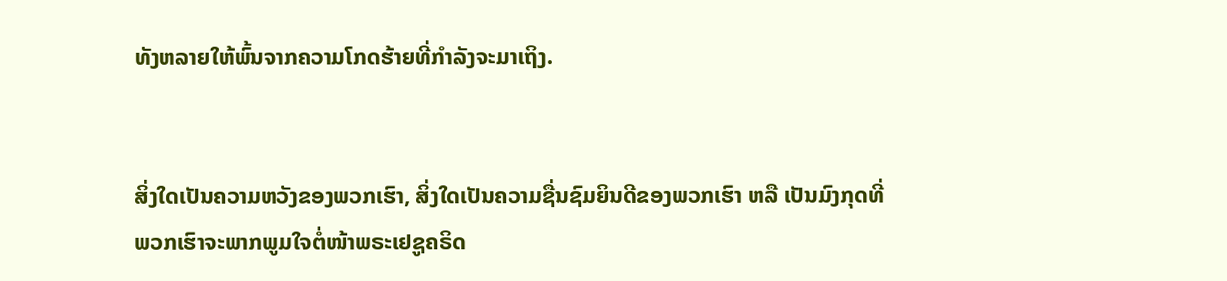ທັງຫລາຍໃຫ້ພົ້ນຈາກຄວາມໂກດຮ້າຍທີ່ກຳລັງຈະມາເຖິງ.


ສິ່ງໃດເປັນຄວາມຫວັງຂອງພວກເຮົາ, ສິ່ງໃດເປັນຄວາມຊື່ນຊົມຍິນດີຂອງພວກເຮົາ ຫລື ເປັນມົງກຸດທີ່ພວກເຮົາຈະພາກພູມໃຈຕໍ່ໜ້າພຣະເຢຊູຄຣິດ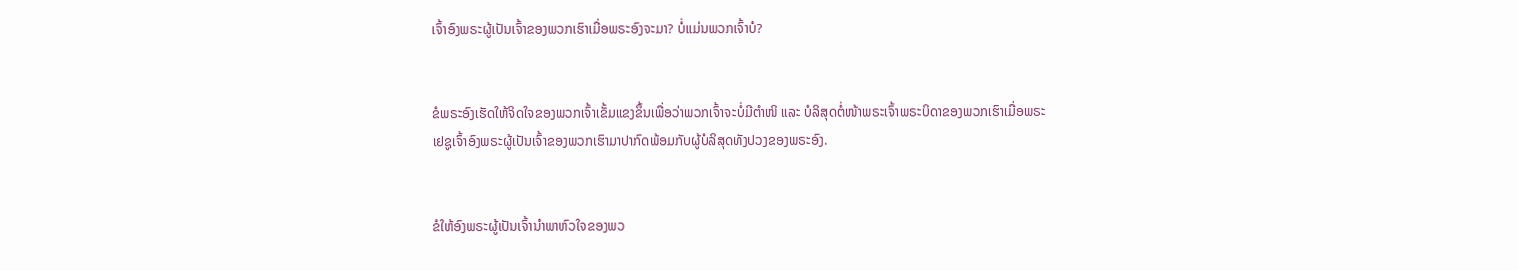ເຈົ້າອົງພຣະຜູ້ເປັນເຈົ້າຂອງພວກເຮົາເມື່ອພຣະອົງຈະມາ? ບໍ່ແມ່ນພວກເຈົ້າບໍ?


ຂໍພຣະອົງເຮັດໃຫ້ຈິດໃຈຂອງພວກເຈົ້າເຂັ້ມແຂງຂຶ້ນເພື່ອວ່າພວກເຈົ້າຈະບໍ່ມີຕຳໜິ ແລະ ບໍລິສຸດຕໍ່ໜ້າພຣະເຈົ້າພຣະບິດາຂອງພວກເຮົາເມື່ອພຣະເຢຊູເຈົ້າອົງພຣະຜູ້ເປັນເຈົ້າຂອງພວກເຮົາມາປາກົດພ້ອມກັບຜູ້ບໍລິສຸດທັງປວງຂອງພຣະອົງ.


ຂໍໃຫ້ອົງພຣະຜູ້ເປັນເຈົ້ານຳພາຫົວໃຈຂອງພວ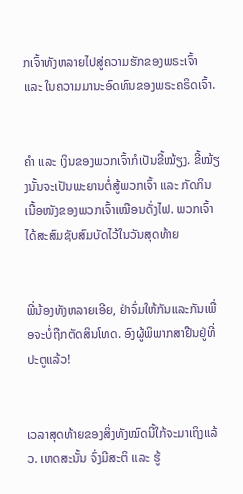ກເຈົ້າທັງຫລາຍໄປສູ່ຄວາມຮັກຂອງພຣະເຈົ້າ ແລະ ໃນຄວາມມານະອົດທົນຂອງພຣະຄຣິດເຈົ້າ.


ຄຳ ແລະ ເງິນຂອງພວກເຈົ້າກໍເປັນຂີ້ໝ້ຽງ. ຂີ້ໝ້ຽງນັ້ນຈະເປັນພະຍານຕໍ່ສູ້ພວກເຈົ້າ ແລະ ກັດກິນເນື້ອໜັງຂອງພວກເຈົ້າເໝືອນດັ່ງໄຟ. ພວກເຈົ້າໄດ້ສະສົມຊັບສົມບັດໄວ້ໃນວັນສຸດທ້າຍ


ພີ່ນ້ອງທັງຫລາຍເອີຍ, ຢ່າຈົ່ມໃຫ້ກັນແລະກັນເພື່ອຈະບໍ່ຖືກຕັດສິນໂທດ. ອົງຜູ້ພິພາກສາຢືນຢູ່ທີ່ປະຕູແລ້ວ!


ເວລາສຸດທ້າຍຂອງສິ່ງທັງໝົດນີ້ໃກ້ຈະມາເຖິງແລ້ວ. ເຫດສະນັ້ນ ຈົ່ງມີສະຕິ ແລະ ຮູ້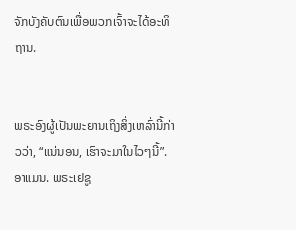ຈັກບັງຄັບຕົນເພື່ອພວກເຈົ້າຈະໄດ້ອະທິຖານ.


ພຣະອົງຜູ້ເປັນພະຍານເຖິງສິ່ງເຫລົ່ານີ້ກ່າວວ່າ, “ແນ່ນອນ, ເຮົາຈະມາໃນໄວໆນີ້”. ອາແມນ. ພຣະເຢຊູ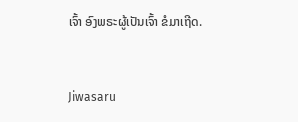ເຈົ້າ ອົງພຣະຜູ້ເປັນເຈົ້າ ຂໍມາເຖີດ.


Jiwasaru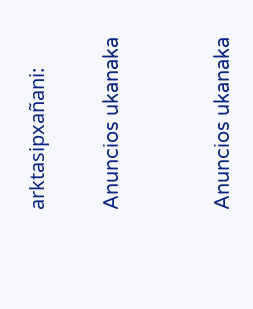arktasipxañani:

Anuncios ukanaka


Anuncios ukanaka